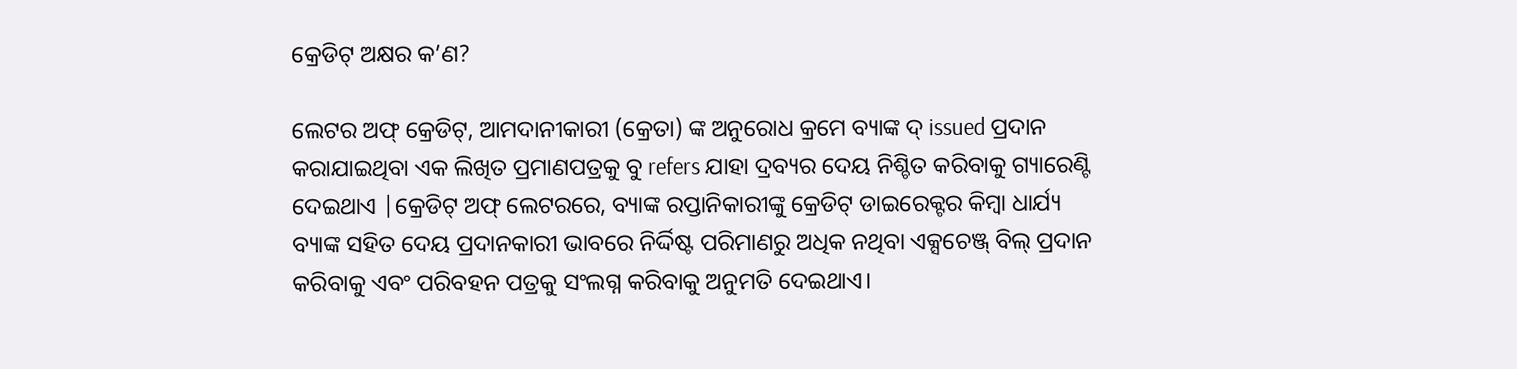କ୍ରେଡିଟ୍ ଅକ୍ଷର କ’ଣ?

ଲେଟର ଅଫ୍ କ୍ରେଡିଟ୍, ଆମଦାନୀକାରୀ (କ୍ରେତା) ଙ୍କ ଅନୁରୋଧ କ୍ରମେ ବ୍ୟାଙ୍କ ଦ୍ issued ପ୍ରଦାନ କରାଯାଇଥିବା ଏକ ଲିଖିତ ପ୍ରମାଣପତ୍ରକୁ ବୁ refers ଯାହା ଦ୍ରବ୍ୟର ଦେୟ ନିଶ୍ଚିତ କରିବାକୁ ଗ୍ୟାରେଣ୍ଟି ଦେଇଥାଏ |କ୍ରେଡିଟ୍ ଅଫ୍ ଲେଟରରେ, ବ୍ୟାଙ୍କ ରପ୍ତାନିକାରୀଙ୍କୁ କ୍ରେଡିଟ୍ ଡାଇରେକ୍ଟର କିମ୍ବା ଧାର୍ଯ୍ୟ ବ୍ୟାଙ୍କ ସହିତ ଦେୟ ପ୍ରଦାନକାରୀ ଭାବରେ ନିର୍ଦ୍ଦିଷ୍ଟ ପରିମାଣରୁ ଅଧିକ ନଥିବା ଏକ୍ସଚେଞ୍ଜ୍ ବିଲ୍ ପ୍ରଦାନ କରିବାକୁ ଏବଂ ପରିବହନ ପତ୍ରକୁ ସଂଲଗ୍ନ କରିବାକୁ ଅନୁମତି ଦେଇଥାଏ।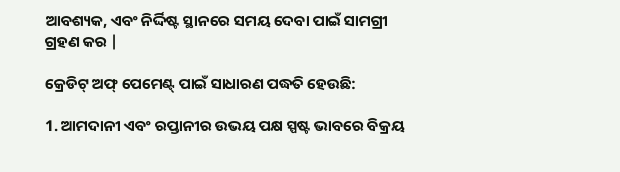ଆବଶ୍ୟକ, ଏବଂ ନିର୍ଦ୍ଦିଷ୍ଟ ସ୍ଥାନରେ ସମୟ ଦେବା ପାଇଁ ସାମଗ୍ରୀ ଗ୍ରହଣ କର |

କ୍ରେଡିଟ୍ ଅଫ୍ ପେମେଣ୍ଟ୍ ପାଇଁ ସାଧାରଣ ପଦ୍ଧତି ହେଉଛି:

1. ଆମଦାନୀ ଏବଂ ରପ୍ତାନୀର ଉଭୟ ପକ୍ଷ ସ୍ପଷ୍ଟ ଭାବରେ ବିକ୍ରୟ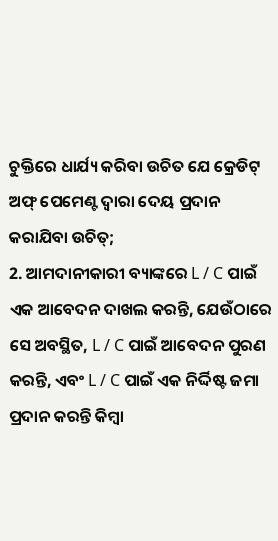ଚୁକ୍ତିରେ ଧାର୍ଯ୍ୟ କରିବା ଉଚିତ ଯେ କ୍ରେଡିଟ୍ ଅଫ୍ ପେମେଣ୍ଟ ଦ୍ୱାରା ଦେୟ ପ୍ରଦାନ କରାଯିବା ଉଚିତ୍;
2. ଆମଦାନୀକାରୀ ବ୍ୟାଙ୍କରେ L / C ପାଇଁ ଏକ ଆବେଦନ ଦାଖଲ କରନ୍ତି, ଯେଉଁଠାରେ ସେ ଅବସ୍ଥିତ, L / C ପାଇଁ ଆବେଦନ ପୁରଣ କରନ୍ତି, ଏବଂ L / C ପାଇଁ ଏକ ନିର୍ଦ୍ଦିଷ୍ଟ ଜମା ପ୍ରଦାନ କରନ୍ତି କିମ୍ବା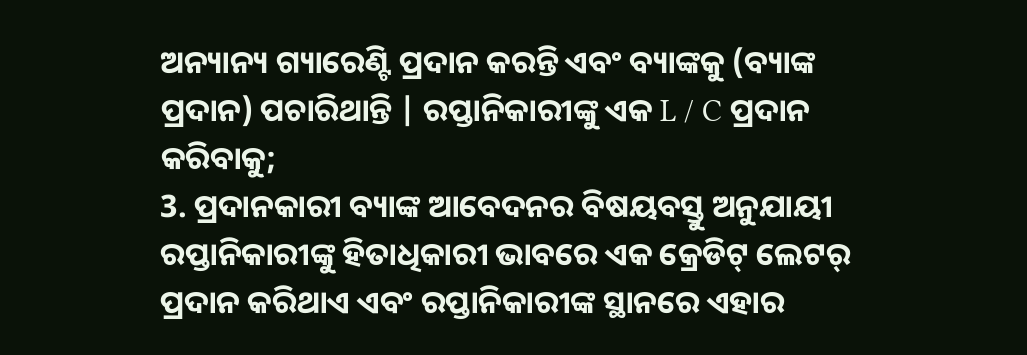ଅନ୍ୟାନ୍ୟ ଗ୍ୟାରେଣ୍ଟି ପ୍ରଦାନ କରନ୍ତି ଏବଂ ବ୍ୟାଙ୍କକୁ (ବ୍ୟାଙ୍କ ପ୍ରଦାନ) ପଚାରିଥାନ୍ତି | ରପ୍ତାନିକାରୀଙ୍କୁ ଏକ L / C ପ୍ରଦାନ କରିବାକୁ;
3. ପ୍ରଦାନକାରୀ ବ୍ୟାଙ୍କ ଆବେଦନର ବିଷୟବସ୍ତୁ ଅନୁଯାୟୀ ରପ୍ତାନିକାରୀଙ୍କୁ ହିତାଧିକାରୀ ଭାବରେ ଏକ କ୍ରେଡିଟ୍ ଲେଟର୍ ପ୍ରଦାନ କରିଥାଏ ଏବଂ ରପ୍ତାନିକାରୀଙ୍କ ସ୍ଥାନରେ ଏହାର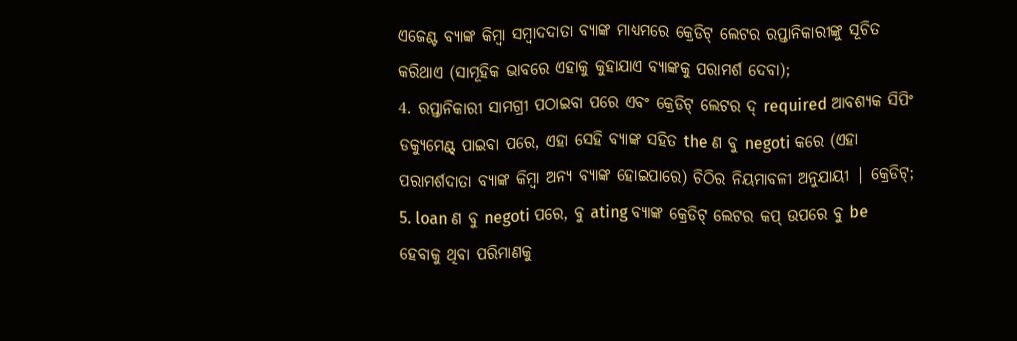ଏଜେଣ୍ଟ ବ୍ୟାଙ୍କ କିମ୍ବା ସମ୍ବାଦଦାତା ବ୍ୟାଙ୍କ ମାଧ୍ୟମରେ କ୍ରେଡିଟ୍ ଲେଟର ରପ୍ତାନିକାରୀଙ୍କୁ ସୂଚିତ କରିଥାଏ (ସାମୂହିକ ଭାବରେ ଏହାକୁ କୁହାଯାଏ ବ୍ୟାଙ୍କକୁ ପରାମର୍ଶ ଦେବା);
4. ରପ୍ତାନିକାରୀ ସାମଗ୍ରୀ ପଠାଇବା ପରେ ଏବଂ କ୍ରେଡିଟ୍ ଲେଟର ଦ୍ required ଆବଶ୍ୟକ ସିପିଂ ଡକ୍ୟୁମେଣ୍ଟ୍ ପାଇବା ପରେ, ଏହା ସେହି ବ୍ୟାଙ୍କ ସହିତ the ଣ ବୁ negoti କରେ (ଏହା ପରାମର୍ଶଦାତା ବ୍ୟାଙ୍କ କିମ୍ବା ଅନ୍ୟ ବ୍ୟାଙ୍କ ହୋଇପାରେ) ଚିଠିର ନିୟମାବଳୀ ଅନୁଯାୟୀ | କ୍ରେଡିଟ୍;
5. loan ଣ ବୁ negoti ପରେ, ବୁ ating ବ୍ୟାଙ୍କ କ୍ରେଡିଟ୍ ଲେଟର କପ୍ ଉପରେ ବୁ be ହେବାକୁ ଥିବା ପରିମାଣକୁ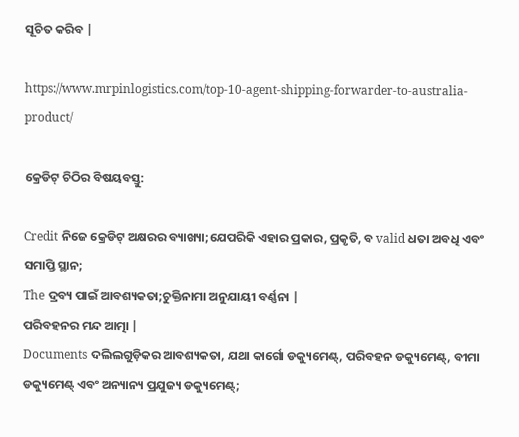ସୂଚିତ କରିବ |

https://www.mrpinlogistics.com/top-10-agent-shipping-forwarder-to-australia-product/

କ୍ରେଡିଟ୍ ଚିଠିର ବିଷୟବସ୍ତୁ:

Credit ନିଜେ କ୍ରେଡିଟ୍ ଅକ୍ଷରର ବ୍ୟାଖ୍ୟା;ଯେପରିକି ଏହାର ପ୍ରକାର, ପ୍ରକୃତି, ବ valid ଧତା ଅବଧି ଏବଂ ସମାପ୍ତି ସ୍ଥାନ;
The ଦ୍ରବ୍ୟ ପାଇଁ ଆବଶ୍ୟକତା;ଚୁକ୍ତିନାମା ଅନୁଯାୟୀ ବର୍ଣ୍ଣନା |
ପରିବହନର ମନ୍ଦ ଆତ୍ମା |
Documents ଦଲିଲଗୁଡ଼ିକର ଆବଶ୍ୟକତା, ଯଥା କାର୍ଗୋ ଡକ୍ୟୁମେଣ୍ଟ୍, ପରିବହନ ଡକ୍ୟୁମେଣ୍ଟ୍, ବୀମା ଡକ୍ୟୁମେଣ୍ଟ୍ ଏବଂ ଅନ୍ୟାନ୍ୟ ପ୍ରଯୁଜ୍ୟ ଡକ୍ୟୁମେଣ୍ଟ୍;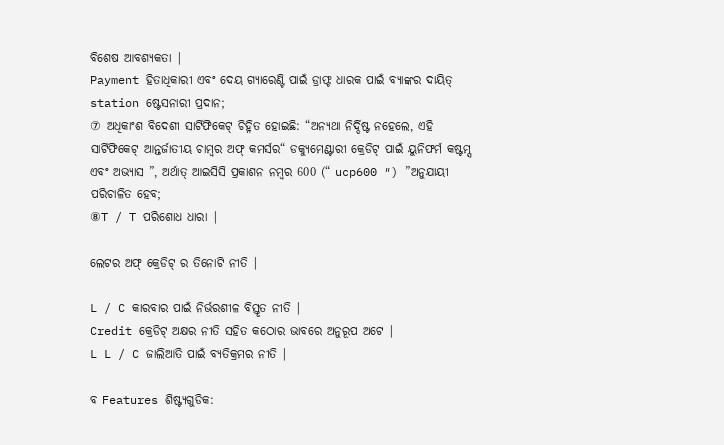ବିଶେଷ ଆବଶ୍ୟକତା |
Payment ହିତାଧିକାରୀ ଏବଂ ଦେୟ ଗ୍ୟାରେଣ୍ଟି ପାଇଁ ଡ୍ରାଫ୍ଟ ଧାରକ ପାଇଁ ବ୍ୟାଙ୍କର ଦାୟିତ୍ station ଷ୍ଟେସନାରୀ ପ୍ରଦାନ;
⑦ ଅଧିକାଂଶ ବିଦେଶୀ ସାର୍ଟିଫିକେଟ୍ ଚିହ୍ନିତ ହୋଇଛି: “ଅନ୍ୟଥା ନିର୍ଦ୍ଦିଷ୍ଟ ନହେଲେ, ଏହି ସାର୍ଟିଫିକେଟ୍ ଆନ୍ତର୍ଜାତୀୟ ଚାମ୍ବର ଅଫ୍ କମର୍ସର“ ଡକ୍ୟୁମେଣ୍ଟାରୀ କ୍ରେଡିଟ୍ ପାଇଁ ୟୁନିଫର୍ମ କଷ୍ଟମ୍ସ ଏବଂ ଅଭ୍ୟାସ ”, ଅର୍ଥାତ୍ ଆଇସିସି ପ୍ରକାଶନ ନମ୍ବର 600 (“ ucp600 ″) ”ଅନୁଯାୟୀ ପରିଚାଳିତ ହେବ;
⑧T / T ପରିଶୋଧ ଧାରା |

ଲେଟର ଅଫ୍ କ୍ରେଡିଟ୍ ର ତିନୋଟି ନୀତି |

L / C କାରବାର ପାଇଁ ନିର୍ଭରଶୀଳ ବିସ୍ତୃତ ନୀତି |
Credit କ୍ରେଡିଟ୍ ଅକ୍ଷର ନୀତି ସହିତ କଠୋର ଭାବରେ ଅନୁରୂପ ଅଟେ |
L L / C ଜାଲିଆତି ପାଇଁ ବ୍ୟତିକ୍ରମର ନୀତି |

ବ Features ଶିଷ୍ଟ୍ୟଗୁଡିକ: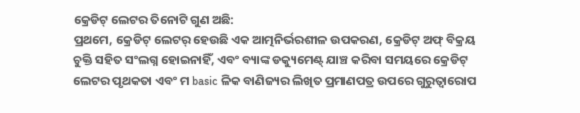କ୍ରେଡିଟ୍ ଲେଟର ତିନୋଟି ଗୁଣ ଅଛି:
ପ୍ରଥମେ, କ୍ରେଡିଟ୍ ଲେଟର୍ ହେଉଛି ଏକ ଆତ୍ମନିର୍ଭରଶୀଳ ଉପକରଣ, କ୍ରେଡିଟ୍ ଅଫ୍ ବିକ୍ରୟ ଚୁକ୍ତି ସହିତ ସଂଲଗ୍ନ ହୋଇନାହିଁ, ଏବଂ ବ୍ୟାଙ୍କ ଡକ୍ୟୁମେଣ୍ଟ୍ ଯାଞ୍ଚ କରିବା ସମୟରେ କ୍ରେଡିଟ୍ ଲେଟର ପୃଥକତା ଏବଂ ମ basic ଳିକ ବାଣିଜ୍ୟର ଲିଖିତ ପ୍ରମାଣପତ୍ର ଉପରେ ଗୁରୁତ୍ୱାରୋପ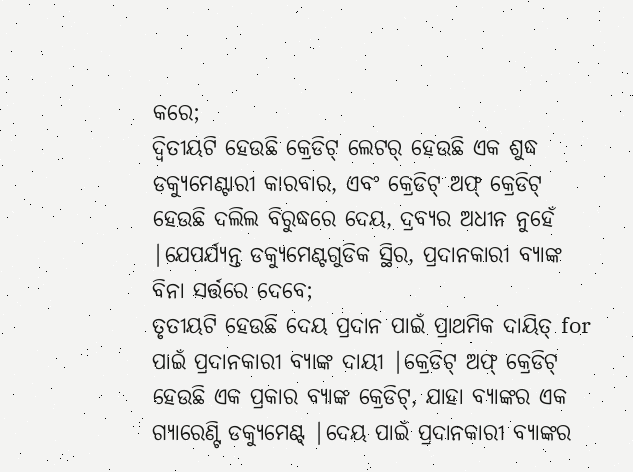କରେ;
ଦ୍ୱିତୀୟଟି ହେଉଛି କ୍ରେଡିଟ୍ ଲେଟର୍ ହେଉଛି ଏକ ଶୁଦ୍ଧ ଡକ୍ୟୁମେଣ୍ଟାରୀ କାରବାର, ଏବଂ କ୍ରେଡିଟ୍ ଅଫ୍ କ୍ରେଡିଟ୍ ହେଉଛି ଦଲିଲ ବିରୁଦ୍ଧରେ ଦେୟ, ଦ୍ରବ୍ୟର ଅଧୀନ ନୁହେଁ |ଯେପର୍ଯ୍ୟନ୍ତ ଡକ୍ୟୁମେଣ୍ଟଗୁଡିକ ସ୍ଥିର, ପ୍ରଦାନକାରୀ ବ୍ୟାଙ୍କ ବିନା ସର୍ତ୍ତରେ ଦେବେ;
ତୃତୀୟଟି ହେଉଛି ଦେୟ ପ୍ରଦାନ ପାଇଁ ପ୍ରାଥମିକ ଦାୟିତ୍ for ପାଇଁ ପ୍ରଦାନକାରୀ ବ୍ୟାଙ୍କ ଦାୟୀ |କ୍ରେଡିଟ୍ ଅଫ୍ କ୍ରେଡିଟ୍ ହେଉଛି ଏକ ପ୍ରକାର ବ୍ୟାଙ୍କ କ୍ରେଡିଟ୍, ଯାହା ବ୍ୟାଙ୍କର ଏକ ଗ୍ୟାରେଣ୍ଟି ଡକ୍ୟୁମେଣ୍ଟ୍ |ଦେୟ ପାଇଁ ପ୍ରଦାନକାରୀ ବ୍ୟାଙ୍କର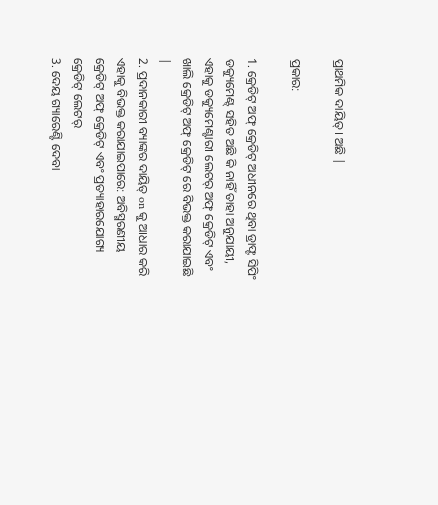ପ୍ରାଥମିକ ଦାୟିତ୍। ଅଛି |

ପ୍ରକାର:

1. କ୍ରେଡିଟ୍ ଅଫ୍ କ୍ରେଡିଟ୍ ଅଧୀନରେ ଥିବା ଡ୍ରାଫ୍ଟ ସିପିଂ ଡକ୍ୟୁମେଣ୍ଟ୍ ସହିତ ଅଛି କି ନାହିଁ ତାହା ଅନୁଯାୟୀ, ଏହାକୁ ଡକ୍ୟୁମେଣ୍ଟାରୀ ଲେଟର୍ ଅଫ୍ କ୍ରେଡିଟ୍ ଏବଂ ଖାଲି କ୍ରେଡିଟ୍ ଅଫ୍ କ୍ରେଡିଟ୍ ରେ ବିଭକ୍ତ କରାଯାଇଛି |
2. ପ୍ରଦାନକାରୀ ବ୍ୟାଙ୍କର ଦାୟିତ୍ on କୁ ଆଧାର କରି ଏହାକୁ ବିଭକ୍ତ କରାଯାଇପାରେ: ଅବିସ୍ମରଣୀୟ କ୍ରେଡିଟ୍ ଅଫ୍ କ୍ରେଡିଟ୍ ଏବଂ ପ୍ରତ୍ୟାହାରଯୋଗ୍ୟ କ୍ରେଡିଟ୍ ଲେଟର୍
3. ଦେୟ ଗ୍ୟାରେଣ୍ଟି ଦେବା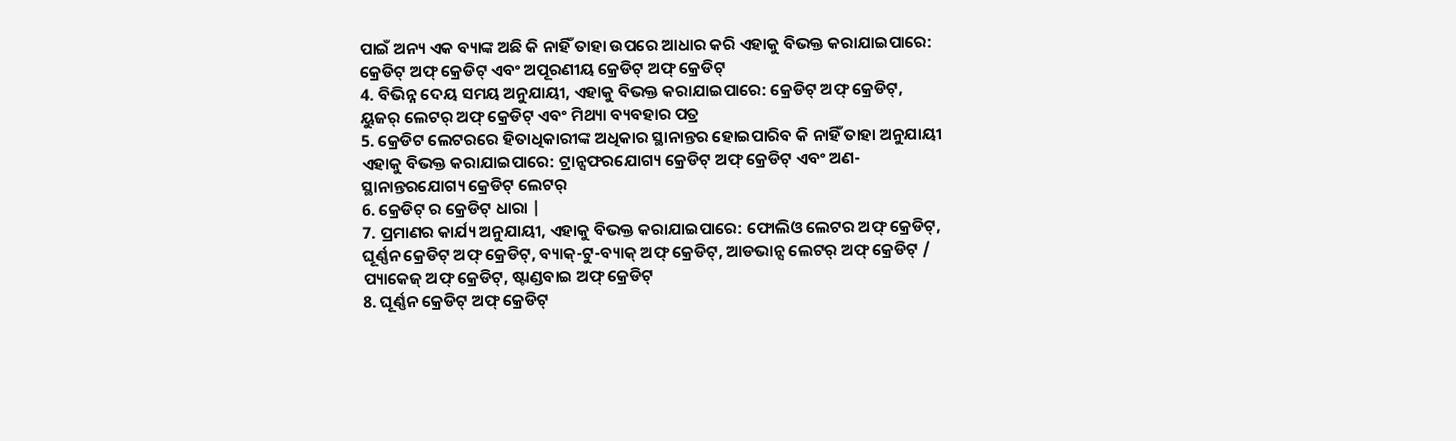ପାଇଁ ଅନ୍ୟ ଏକ ବ୍ୟାଙ୍କ ଅଛି କି ନାହିଁ ତାହା ଉପରେ ଆଧାର କରି ଏହାକୁ ବିଭକ୍ତ କରାଯାଇପାରେ: କ୍ରେଡିଟ୍ ଅଫ୍ କ୍ରେଡିଟ୍ ଏବଂ ଅପୂରଣୀୟ କ୍ରେଡିଟ୍ ଅଫ୍ କ୍ରେଡିଟ୍
4. ବିଭିନ୍ନ ଦେୟ ସମୟ ଅନୁଯାୟୀ, ଏହାକୁ ବିଭକ୍ତ କରାଯାଇପାରେ: କ୍ରେଡିଟ୍ ଅଫ୍ କ୍ରେଡିଟ୍, ୟୁଜର୍ ଲେଟର୍ ଅଫ୍ କ୍ରେଡିଟ୍ ଏବଂ ମିଥ୍ୟା ବ୍ୟବହାର ପତ୍ର
5. କ୍ରେଡିଟ ଲେଟରରେ ହିତାଧିକାରୀଙ୍କ ଅଧିକାର ସ୍ଥାନାନ୍ତର ହୋଇପାରିବ କି ନାହିଁ ତାହା ଅନୁଯାୟୀ ଏହାକୁ ବିଭକ୍ତ କରାଯାଇପାରେ: ଟ୍ରାନ୍ସଫରଯୋଗ୍ୟ କ୍ରେଡିଟ୍ ଅଫ୍ କ୍ରେଡିଟ୍ ଏବଂ ଅଣ-ସ୍ଥାନାନ୍ତରଯୋଗ୍ୟ କ୍ରେଡିଟ୍ ଲେଟର୍
6. କ୍ରେଡିଟ୍ ର କ୍ରେଡିଟ୍ ଧାରା |
7. ପ୍ରମାଣର କାର୍ଯ୍ୟ ଅନୁଯାୟୀ, ଏହାକୁ ବିଭକ୍ତ କରାଯାଇପାରେ: ଫୋଲିଓ ଲେଟର ଅଫ୍ କ୍ରେଡିଟ୍, ଘୂର୍ଣ୍ଣନ କ୍ରେଡିଟ୍ ଅଫ୍ କ୍ରେଡିଟ୍, ବ୍ୟାକ୍-ଟୁ-ବ୍ୟାକ୍ ଅଫ୍ କ୍ରେଡିଟ୍, ଆଡଭାନ୍ସ ଲେଟର୍ ଅଫ୍ କ୍ରେଡିଟ୍ / ପ୍ୟାକେଜ୍ ଅଫ୍ କ୍ରେଡିଟ୍, ଷ୍ଟାଣ୍ଡବାଇ ଅଫ୍ କ୍ରେଡିଟ୍
8. ଘୂର୍ଣ୍ଣନ କ୍ରେଡିଟ୍ ଅଫ୍ କ୍ରେଡିଟ୍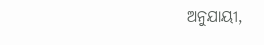ଅନୁଯାୟୀ,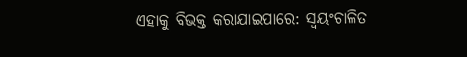ଏହାକୁ ବିଭକ୍ତ କରାଯାଇପାରେ: ସ୍ୱୟଂଚାଳିତ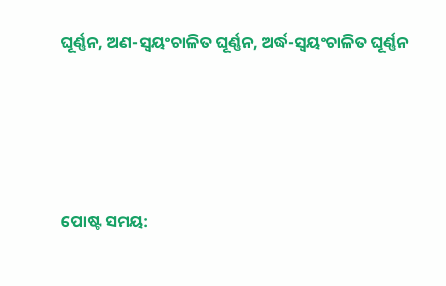ଘୂର୍ଣ୍ଣନ, ଅଣ-ସ୍ୱୟଂଚାଳିତ ଘୂର୍ଣ୍ଣନ, ଅର୍ଦ୍ଧ-ସ୍ୱୟଂଚାଳିତ ଘୂର୍ଣ୍ଣନ




ପୋଷ୍ଟ ସମୟ: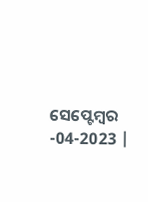ସେପ୍ଟେମ୍ବର -04-2023 |